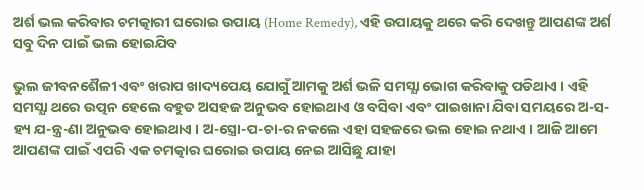ଅର୍ଶ ଭଲ କରିବାର ଚମତ୍କାରୀ ଘରୋଇ ଉପାୟ (Home Remedy), ଏହି ଉପାୟକୁ ଥରେ କରି ଦେଖନ୍ତୁ ଆପଣଙ୍କ ଅର୍ଶ ସବୁ ଦିନ ପାଇଁ ଭଲ ହୋଇଯିବ

ଭୁଲ ଜୀବନଶୈଳୀ ଏବଂ ଖରାପ ଖାଦ୍ୟପେୟ ଯୋଗୁଁ ଆମକୁ ଅର୍ଶ ଭଳି ସମସ୍ଯା ଭୋଗ କରିବାକୁ ପଡିଥାଏ । ଏହି ସମସ୍ଯା ଥରେ ଉତ୍ପନ ହେଲେ ବହୁତ ଅସହଜ ଅନୁଭବ ହୋଇଥାଏ ଓ ବସିବା ଏବଂ ପାଇଖାନା ଯିବା ସମୟରେ ଅ-ସ-ହ୍ୟ ଯ-ନ୍ତ୍ର-ଣା ଅନୁଭବ ହୋଇଥାଏ । ଅ-ସ୍ତ୍ରୋ-ପ-ଚା-ର ନକଲେ ଏହା ସହଜରେ ଭଲ ହୋଇ ନଥାଏ । ଆଜି ଆମେ ଆପଣଙ୍କ ପାଇଁ ଏପରି ଏକ ଚମତ୍କାର ଘରୋଇ ଉପାୟ ନେଇ ଆସିଛୁ ଯାହା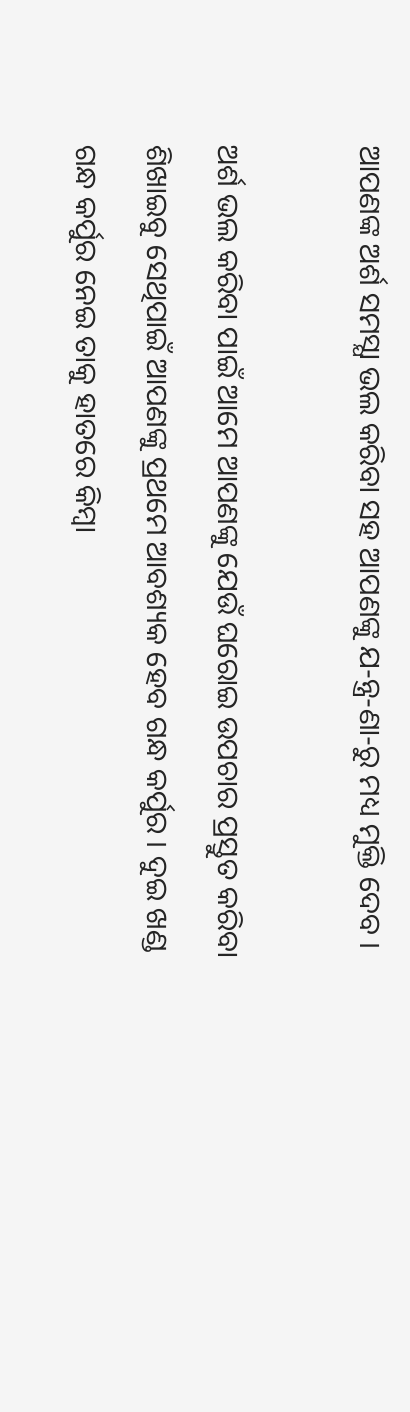ଆପଣଙ୍କ ଅର୍ଶ ସମସ୍ଯା ଭଲ କରିବା ସହ ଆପଣଙ୍କୁ ଯ-ନ୍ତ୍ର-ଣା-ରୁ ମଧ୍ୟ ମୁକ୍ତି ଦେବ ।

ଅର୍ଶ ଭଲ କରିବା ପାଇଁ ଆମେ ଆପଣଙ୍କୁ ଯେଉଁ ଘରୋଇ ଉପଚାର ପ୍ରସ୍ତୁତ କରିବା ଶିଖାଇବୁ ସେଥିପାଇଁ ଆପଣଙ୍କୁ ପ୍ରଥମେ ଆବଶ୍ୟକ ହେବ ଗନ୍ଧ କର୍ପୁର । ଦୁଇ ଖଣ୍ଡ ଗନ୍ଧ କର୍ପୁର ନେଇ ତାକୁ ହାତରେ କିମ୍ବା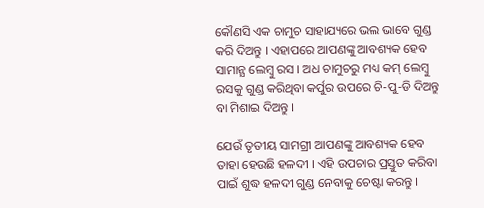କୌଣସି ଏକ ଚାମୁଚ ସାହାଯ୍ୟରେ ଭଲ ଭାବେ ଗୁଣ୍ଡ କରି ଦିଅନ୍ତୁ । ଏହାପରେ ଆପଣଙ୍କୁ ଆବଶ୍ୟକ ହେବ ସାମାନ୍ଯ ଲେମ୍ବୁ ରସ । ଅଧ ଚାମୁଚରୁ ମଧ୍ୟ କମ୍ ଲେମ୍ବୁ ରସକୁ ଗୁଣ୍ଡ କରିଥିବା କର୍ପୁର ଉପରେ ଚି-ପୁ-ଡି ଦିଅନ୍ତୁ ବା ମିଶାଇ ଦିଅନ୍ତୁ ।

ଯେଉଁ ତୃତୀୟ ସାମଗ୍ରୀ ଆପଣଙ୍କୁ ଆବଶ୍ୟକ ହେବ ତାହା ହେଉଛି ହଳଦୀ । ଏହି ଉପଚାର ପ୍ରସ୍ତୁତ କରିବା ପାଇଁ ଶୁଦ୍ଧ ହଳଦୀ ଗୁଣ୍ଡ ନେବାକୁ ଚେଷ୍ଟା କରନ୍ତୁ ।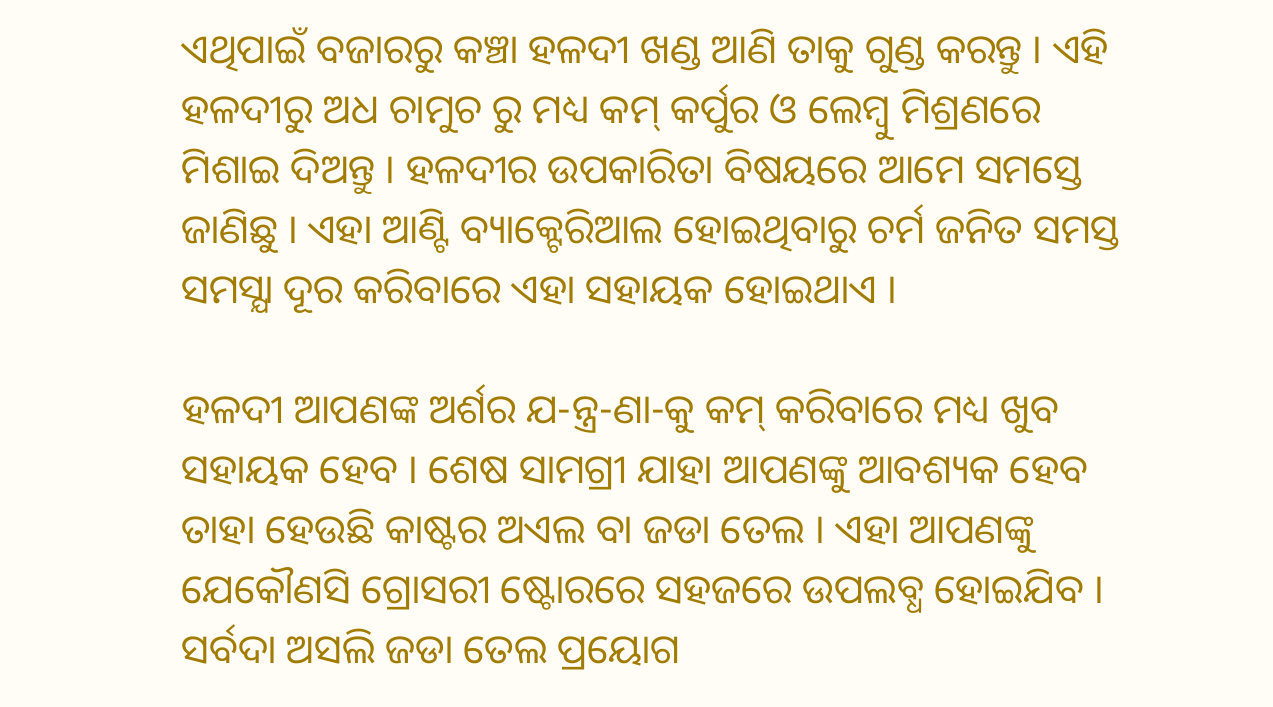ଏଥିପାଇଁ ବଜାରରୁ କଞ୍ଚା ହଳଦୀ ଖଣ୍ଡ ଆଣି ତାକୁ ଗୁଣ୍ଡ କରନ୍ତୁ । ଏହି ହଳଦୀରୁ ଅଧ ଚାମୁଚ ରୁ ମଧ୍ୟ କମ୍ କର୍ପୁର ଓ ଲେମ୍ବୁ ମିଶ୍ରଣରେ ମିଶାଇ ଦିଅନ୍ତୁ । ହଳଦୀର ଉପକାରିତା ବିଷୟରେ ଆମେ ସମସ୍ତେ ଜାଣିଛୁ । ଏହା ଆଣ୍ଟି ବ୍ୟାକ୍ଟେରିଆଲ ହୋଇଥିବାରୁ ଚର୍ମ ଜନିତ ସମସ୍ତ ସମସ୍ଯା ଦୂର କରିବାରେ ଏହା ସହାୟକ ହୋଇଥାଏ ।

ହଳଦୀ ଆପଣଙ୍କ ଅର୍ଶର ଯ-ନ୍ତ୍ର-ଣା-କୁ କମ୍ କରିବାରେ ମଧ୍ୟ ଖୁବ ସହାୟକ ହେବ । ଶେଷ ସାମଗ୍ରୀ ଯାହା ଆପଣଙ୍କୁ ଆବଶ୍ୟକ ହେବ ତାହା ହେଉଛି କାଷ୍ଟର ଅଏଲ ବା ଜଡା ତେଲ । ଏହା ଆପଣଙ୍କୁ ଯେକୌଣସି ଗ୍ରୋସରୀ ଷ୍ଟୋରରେ ସହଜରେ ଉପଲବ୍ଧ ହୋଇଯିବ । ସର୍ବଦା ଅସଲି ଜଡା ତେଲ ପ୍ରୟୋଗ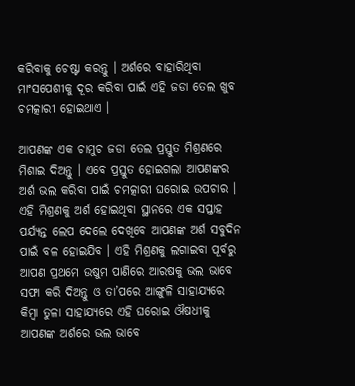କରିବାକୁ ଚେଷ୍ଟା କରନ୍ତୁ । ଅର୍ଶରେ ବାହାରିଥିବା ମାଂସପେଶୀକୁ ଦୂର କରିବା ପାଇଁ ଏହି ଜଡା ତେଲ ଖୁବ ଚମତ୍କାରୀ ହୋଇଥାଏ ।

ଆପଣଙ୍କ ଏକ ଚାମୁଚ ଜଡା ତେଲ ପ୍ରସ୍ତୁତ ମିଶ୍ରଣରେ ମିଶାଇ ଦିଅନ୍ତୁ । ଏବେ ପ୍ରସ୍ତୁତ ହୋଇଗଲା ଆପଣଙ୍କର ଅର୍ଶ ଭଲ କରିବା ପାଇଁ ଚମତ୍କାରୀ ଘରୋଇ ଉପଚାର । ଏହି ମିଶ୍ରଣକୁ ଅର୍ଶ ହୋଇଥିବା ସ୍ଥାନରେ ଏକ ସପ୍ତାହ ପର୍ଯ୍ୟନ୍ତ ଲେପ ଦେଲେ ଦେଖିବେ ଆପଣଙ୍କ ଅର୍ଶ ସବୁଦିନ ପାଇଁ ବଳ ହୋଇଯିବ । ଏହି ମିଶ୍ରଣକୁ ଲଗାଇବା ପୂର୍ବରୁ ଆପଣ ପ୍ରଥମେ ଉଷୁମ ପାଣିରେ ଆରଷକୁ ଭଲ ଭାବେ ସଫା କରି ଦିଅନ୍ତୁ ଓ ତା’ପରେ ଆଙ୍ଗୁଳି ସାହାଯ୍ୟରେ କିମ୍ବା ତୁଳା ସାହାଯ୍ୟରେ ଏହି ଘରୋଇ ଔଷଧୀକୁ ଆପଣଙ୍କ ଅର୍ଶରେ ଭଲ ଭାବେ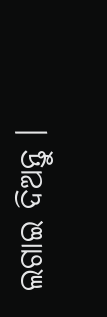ଲଗାଇ ଦିଅନ୍ତୁ ।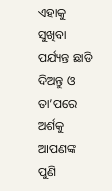ଏହାକୁ ସୁଖିବା ପର୍ଯ୍ୟନ୍ତ ଛାଡି ଦିଅନ୍ତୁ ଓ ତା’ପରେ ଅର୍ଶକୁ ଆପଣଙ୍କ ପୁଣି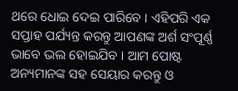ଥରେ ଧୋଇ ଦେଇ ପାରିବେ । ଏହିପରି ଏକ ସପ୍ତାହ ପର୍ଯ୍ୟନ୍ତ କରନ୍ତୁ ଆପଣଙ୍କ ଅର୍ଶ ସଂପୂର୍ଣ୍ଣ ଭାବେ ଭଲ ହୋଇଯିବ । ଆମ ପୋଷ୍ଟ ଅନ୍ୟମାନଙ୍କ ସହ ସେୟାର କରନ୍ତୁ ଓ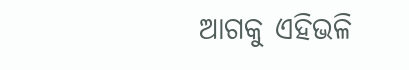ଆଗକୁ ଏହିଭଳି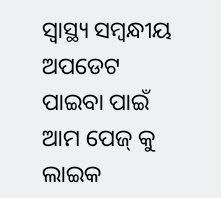ସ୍ୱାସ୍ଥ୍ୟ ସମ୍ବନ୍ଧୀୟ ଅପଡେଟ ପାଇବା ପାଇଁ ଆମ ପେଜ୍ କୁ ଲାଇକ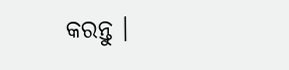କରନ୍ତୁ ।